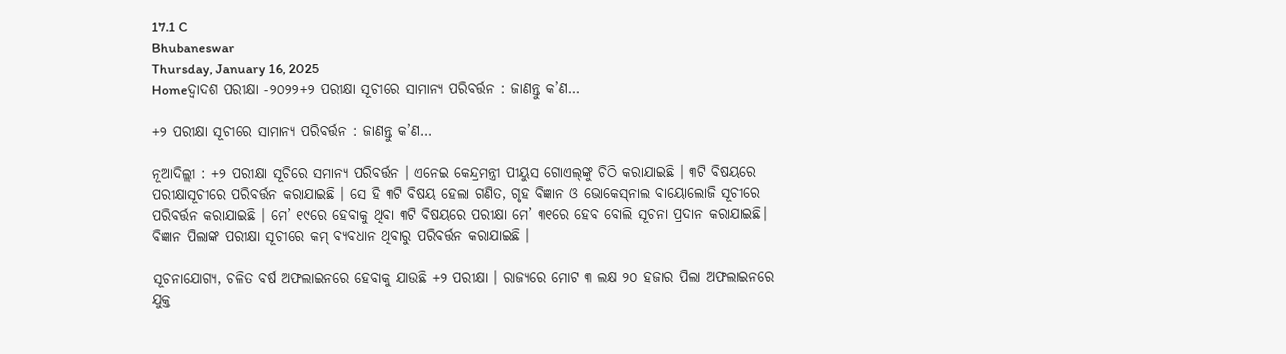17.1 C
Bhubaneswar
Thursday, January 16, 2025
Homeଦ୍ୱାଦଶ ପରୀକ୍ଷା -୨୦୨୨+୨ ପରୀକ୍ଷା ସୂଚୀରେ ସାମାନ୍ୟ ପରିବର୍ତ୍ତନ : ଜାଣନ୍ତୁ କ’ଣ…

+୨ ପରୀକ୍ଷା ସୂଚୀରେ ସାମାନ୍ୟ ପରିବର୍ତ୍ତନ : ଜାଣନ୍ତୁ କ’ଣ…

ନୂଆଦିଲ୍ଲୀ : +୨ ପରୀକ୍ଷା ସୂଚିରେ ସମାନ୍ୟ ପରିବର୍ତ୍ତନ । ଏନେଇ କେନ୍ଦ୍ରମନ୍ତ୍ରୀ ପୀୟୁସ ଗୋଏଲ୍‌ଙ୍କୁ ଚିଠି କରାଯାଇଛି । ୩ଟି ବିଷୟରେ ପରୀକ୍ଷାସୂଚୀରେ ପରିବର୍ତ୍ତନ କରାଯାଇଛି । ସେ ହି ୩ଟି ବିଷୟ ହେଲା ଗଣିତ, ଗୃହ ବିଜ୍ଞାନ ଓ ଭୋକେସ୍‌ନାଲ ବାୟୋଲୋଜି ସୂଚୀରେ ପରିବର୍ତ୍ତନ କରାଯାଇଛି । ମେ’ ୧୯ରେ ହେବାକୁ ଥିବା ୩ଟି ବିଷୟରେ ପରୀକ୍ଷା ମେ’ ୩୧ରେ ହେବ ବୋଲି ସୂଚନା ପ୍ରଦାନ କରାଯାଇଛି। ବିଜ୍ଞାନ ପିଲାଙ୍କ ପରୀକ୍ଷା ସୂଚୀରେ କମ୍ ବ୍ୟବଧାନ ଥିବାରୁ ପରିବର୍ତ୍ତନ କରାଯାଇଛି ।

ସୂଚନାଯୋଗ୍ୟ, ଚଳିତ ବର୍ଷ ଅଫଲାଇନରେ ହେବାକୁ ଯାଉଛି +୨ ପରୀକ୍ଷା । ରାଜ୍ୟରେ ମୋଟ ୩ ଲକ୍ଷ ୨୦ ହଜାର ପିଲା ଅଫଲାଇନରେ ଯୁକ୍ତ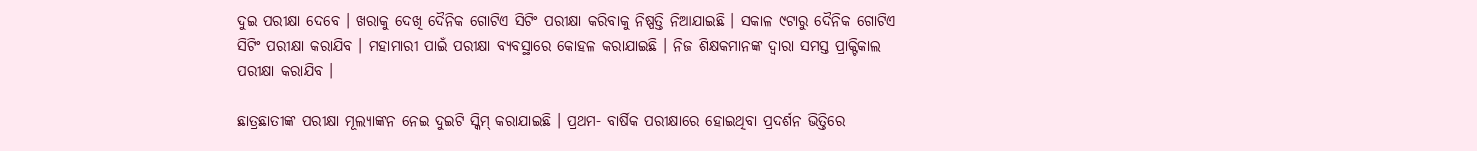ଦୁଇ ପରୀକ୍ଷା ଦେବେ । ଖରାକୁ ଦେଖି ଦୈନିକ ଗୋଟିଏ ସିଟିଂ ପରୀକ୍ଷା କରିବାକୁ ନିଷ୍ପତ୍ତି ନିଆଯାଇଛି । ସକାଳ ୯ଟାରୁ ଦୈନିକ ଗୋଟିଏ ସିଟିଂ ପରୀକ୍ଷା କରାଯିବ । ମହାମାରୀ ପାଇଁ ପରୀକ୍ଷା ବ୍ୟବସ୍ଥାରେ କୋହଳ କରାଯାଇଛି । ନିଜ ଶିକ୍ଷକମାନଙ୍କ ଦ୍ୱାରା ସମସ୍ତ ପ୍ରାକ୍ଟିକାଲ ପରୀକ୍ଷା କରାଯିବ ।

ଛାତ୍ରଛାତୀଙ୍କ ପରୀକ୍ଷା ମୂଲ୍ୟାଙ୍କନ ନେଇ ଦୁଇଟି ସ୍କିମ୍ କରାଯାଇଛି । ପ୍ରଥମ- ବାର୍ଷିକ ପରୀକ୍ଷାରେ ହୋଇଥିବା ପ୍ରଦର୍ଶନ ଭିତ୍ତିରେ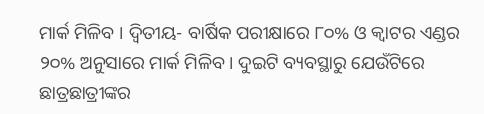ମାର୍କ ମିଳିବ । ଦ୍ୱିତୀୟ- ବାର୍ଷିକ ପରୀକ୍ଷାରେ ୮୦% ଓ କ୍ୱାଟର ଏଣ୍ଡର ୨୦% ଅନୁସାରେ ମାର୍କ ମିଳିବ । ଦୁଇଟି ବ୍ୟବସ୍ଥାରୁ ଯେଉଁଟିରେ ଛାତ୍ରଛାତ୍ରୀଙ୍କର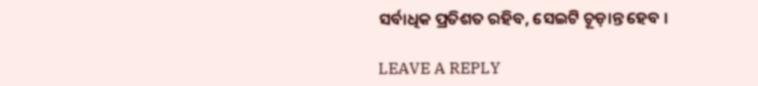ସର୍ବାଧିକ ପ୍ରତିଶତ ରହିବ, ସେଇଟି ଚୂଡ଼ାନ୍ତ ହେବ ।

LEAVE A REPLY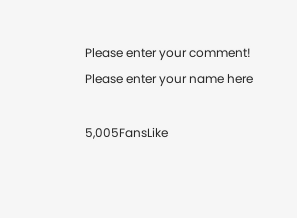Please enter your comment!
Please enter your name here

5,005FansLike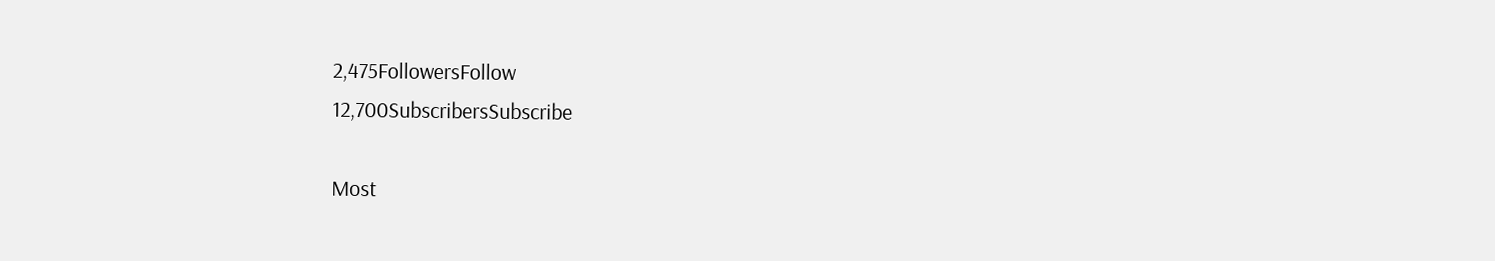2,475FollowersFollow
12,700SubscribersSubscribe

Most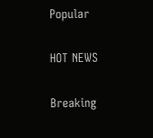Popular

HOT NEWS

Breaking